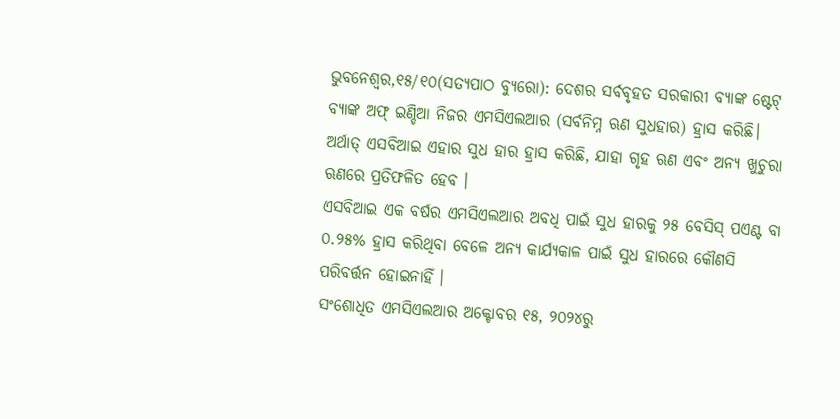ଭୁବନେଶ୍ୱର,୧୫/୧୦(ସତ୍ୟପାଠ ବ୍ୟୁରୋ): ଦେଶର ସର୍ବବୃହତ ସରକାରୀ ବ୍ୟାଙ୍କ ଷ୍ଟେଟ୍ ବ୍ୟାଙ୍କ ଅଫ୍ ଇଣ୍ଡିଆ ନିଜର ଏମସିଏଲଆର (ସର୍ବନିମ୍ନ ଋଣ ସୁଧହାର) ହ୍ରାସ କରିଛି। ଅର୍ଥାତ୍ ଏସବିଆଇ ଏହାର ସୁଧ ହାର ହ୍ରାସ କରିଛି, ଯାହା ଗୃହ ଋଣ ଏବଂ ଅନ୍ୟ ଖୁଚୁରା ଋଣରେ ପ୍ରତିଫଳିତ ହେବ ।
ଏସବିଆଇ ଏକ ବର୍ଷର ଏମସିଏଲଆର ଅବଧି ପାଇଁ ସୁଧ ହାରକୁ ୨୫ ବେସିସ୍ ପଏଣ୍ଟ ବା ୦.୨୫% ହ୍ରାସ କରିଥିବା ବେଳେ ଅନ୍ୟ କାର୍ଯ୍ୟକାଳ ପାଇଁ ସୁଧ ହାରରେ କୌଣସି ପରିବର୍ତ୍ତନ ହୋଇନାହିଁ ।
ସଂଶୋଧିତ ଏମସିଏଲଆର ଅକ୍ଟୋବର ୧୫, ୨୦୨୪ରୁ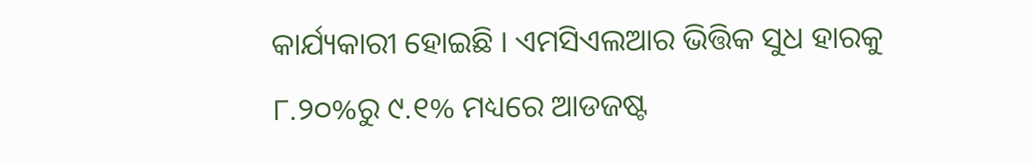କାର୍ଯ୍ୟକାରୀ ହୋଇଛି । ଏମସିଏଲଆର ଭିତ୍ତିକ ସୁଧ ହାରକୁ ୮.୨୦%ରୁ ୯.୧% ମଧ୍ୟରେ ଆଡଜଷ୍ଟ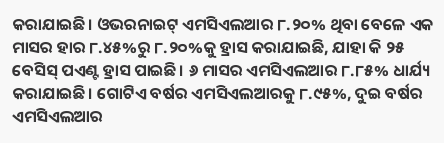କରାଯାଇଛି। ଓଭରନାଇଟ୍ ଏମସିଏଲଆର ୮.୨୦% ଥିବା ବେଳେ ଏକ ମାସର ହାର ୮.୪୫%ରୁ ୮.୨୦%କୁ ହ୍ରାସ କରାଯାଇଛି, ଯାହା କି ୨୫ ବେସିସ୍ ପଏଣ୍ଟ ହ୍ରାସ ପାଇଛି। ୬ ମାସର ଏମସିଏଲଆର ୮.୮୫% ଧାର୍ଯ୍ୟ କରାଯାଇଛି। ଗୋଟିଏ ବର୍ଷର ଏମସିଏଲଆରକୁ ୮.୯୫%, ଦୁଇ ବର୍ଷର ଏମସିଏଲଆର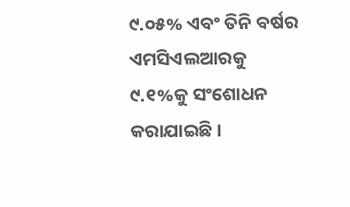୯.୦୫% ଏବଂ ତିନି ବର୍ଷର ଏମସିଏଲଆରକୁ ୯.୧%କୁ ସଂଶୋଧନ କରାଯାଇଛି।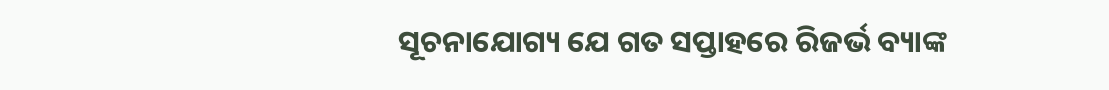ସୂଚନାଯୋଗ୍ୟ ଯେ ଗତ ସପ୍ତାହରେ ରିଜର୍ଭ ବ୍ୟାଙ୍କ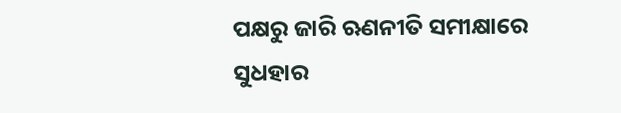ପକ୍ଷରୁ ଜାରି ଋଣନୀତି ସମୀକ୍ଷାରେ ସୁଧହାର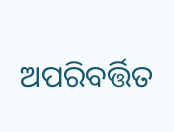ଅପରିବର୍ତ୍ତିତ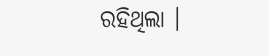ରହିଥିଲା ।